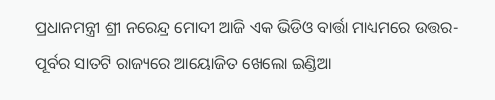ପ୍ରଧାନମନ୍ତ୍ରୀ ଶ୍ରୀ ନରେନ୍ଦ୍ର ମୋଦୀ ଆଜି ଏକ ଭିଡିଓ ବାର୍ତ୍ତା ମାଧ୍ୟମରେ ଉତ୍ତର-ପୂର୍ବର ସାତଟି ରାଜ୍ୟରେ ଆୟୋଜିତ ଖେଲୋ ଇଣ୍ଡିଆ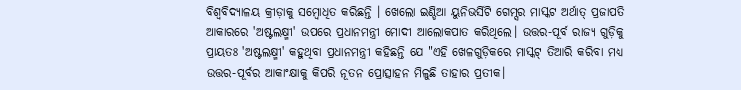ବିଶ୍ୱବିଦ୍ୟାଳୟ କ୍ରୀଡ଼ାକୁ ସମ୍ବୋଧିତ କରିଛନ୍ତି । ଖେଲୋ ଇଣ୍ଡିଆ ୟୁନିଭର୍ସିଟି ଗେମ୍ସର ମାସ୍କଟ ଅର୍ଥାତ୍ ପ୍ରଜାପତି ଆକାରରେ 'ଅଷ୍ଟଲକ୍ଷ୍ମୀ' ଉପରେ ପ୍ରଧାନମନ୍ତ୍ରୀ ମୋଦୀ ଆଲୋକପାତ କରିଥିଲେ। ଉତ୍ତର-ପୂର୍ବ ରାଜ୍ୟ ଗୁଡ଼ିକୁ ପ୍ରାୟତଃ 'ଅଷ୍ଟଲକ୍ଷ୍ମୀ' କହୁଥିବା ପ୍ରଧାନମନ୍ତ୍ରୀ କହିଛନ୍ତି ଯେ "ଏହି ଖେଳଗୁଡ଼ିକରେ ମାସ୍କଟ୍ ତିଆରି କରିବା ମଧ୍ୟ ଉତ୍ତର-ପୂର୍ବର ଆକାଂକ୍ଷାକୁ କିପରି ନୂତନ ପ୍ରୋତ୍ସାହନ ମିଳୁଛି ତାହାର ପ୍ରତୀକ।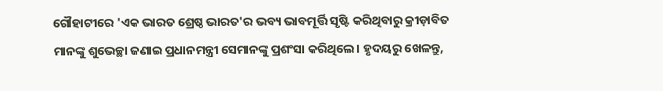ଗୌହାଟୀରେ 'ଏକ ଭାରତ ଶ୍ରେଷ୍ଠ ଭାରତ'ର ଭବ୍ୟ ଭାବମୂର୍ତ୍ତି ସୃଷ୍ଟି କରିଥିବାରୁ କ୍ରୀଡ଼ାବିତ ମାନଙ୍କୁ ଶୁଭେଚ୍ଛା ଜଣାଇ ପ୍ରଧାନମନ୍ତ୍ରୀ ସେମାନଙ୍କୁ ପ୍ରଶଂସା କରିଥିଲେ। ହୃଦୟରୁ ଖେଳନ୍ତୁ,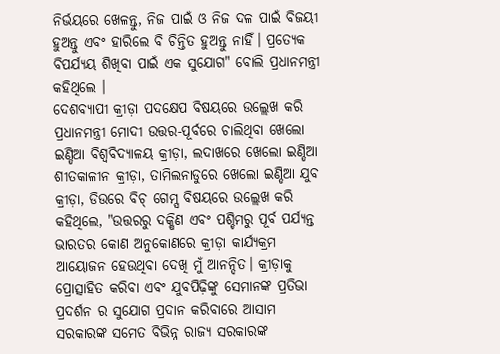ନିର୍ଭୟରେ ଖେଳନ୍ତୁ, ନିଜ ପାଇଁ ଓ ନିଜ ଦଳ ପାଇଁ ବିଜୟୀ ହୁଅନ୍ତୁ ଏବଂ ହାରିଲେ ବି ଚିନ୍ତିତ ହୁଅନ୍ତୁ ନାହିଁ। ପ୍ରତ୍ୟେକ ବିପର୍ଯ୍ୟୟ ଶିଖିବା ପାଇଁ ଏକ ସୁଯୋଗ" ବୋଲି ପ୍ରଧାନମନ୍ତ୍ରୀ କହିଥିଲେ ।
ଦେଶବ୍ୟାପୀ କ୍ରୀଡ଼ା ପଦକ୍ଷେପ ବିଷୟରେ ଉଲ୍ଲେଖ କରି ପ୍ରଧାନମନ୍ତ୍ରୀ ମୋଦୀ ଉତ୍ତର-ପୂର୍ବରେ ଚାଲିଥିବା ଖେଲୋ ଇଣ୍ଡିଆ ବିଶ୍ୱବିଦ୍ୟାଳୟ କ୍ରୀଡ଼ା, ଲଦାଖରେ ଖେଲୋ ଇଣ୍ଡିଆ ଶୀତକାଳୀନ କ୍ରୀଡ଼ା, ତାମିଲନାଡୁରେ ଖେଲୋ ଇଣ୍ଡିଆ ଯୁବ କ୍ରୀଡ଼ା, ଡିଉରେ ବିଚ୍ ଗେମ୍ସ ବିଷୟରେ ଉଲ୍ଲେଖ କରି କହିଥିଲେ, "ଉତ୍ତରରୁ ଦକ୍ଷିଣ ଏବଂ ପଶ୍ଚିମରୁ ପୂର୍ବ ପର୍ଯ୍ୟନ୍ତ ଭାରତର କୋଣ ଅନୁକୋଣରେ କ୍ରୀଡ଼ା କାର୍ଯ୍ୟକ୍ରମ ଆୟୋଜନ ହେଉଥିବା ଦେଖି ମୁଁ ଆନନ୍ଦିତ। କ୍ରୀଡ଼ାକୁ ପ୍ରୋତ୍ସାହିତ କରିବା ଏବଂ ଯୁବପିଢ଼ିଙ୍କୁ ସେମାନଙ୍କ ପ୍ରତିଭା ପ୍ରଦର୍ଶନ ର ସୁଯୋଗ ପ୍ରଦାନ କରିବାରେ ଆସାମ ସରକାରଙ୍କ ସମେତ ବିଭିନ୍ନ ରାଜ୍ୟ ସରକାରଙ୍କ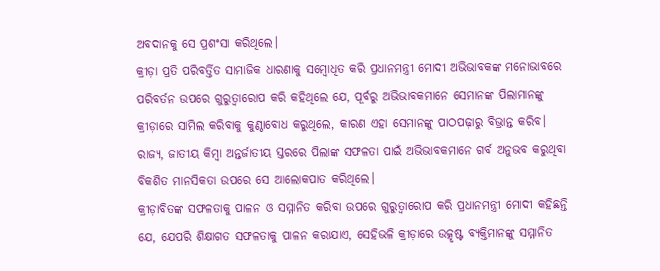ଅବଦାନକୁ ସେ ପ୍ରଶଂସା କରିଥିଲେ।
କ୍ରୀଡ଼ା ପ୍ରତି ପରିବର୍ତ୍ତିତ ସାମାଜିକ ଧାରଣାକୁ ସମ୍ବୋଧିତ କରି ପ୍ରଧାନମନ୍ତ୍ରୀ ମୋଦୀ ଅଭିଭାବକଙ୍କ ମନୋଭାବରେ ପରିବର୍ତନ ଉପରେ ଗୁରୁତ୍ୱାରୋପ କରି କହିଥିଲେ ଯେ, ପୂର୍ବରୁ ଅଭିଭାବକମାନେ ସେମାନଙ୍କ ପିଲାମାନଙ୍କୁ କ୍ରୀଡ଼ାରେ ସାମିଲ କରିବାକୁ କୁଣ୍ଠାବୋଧ କରୁଥିଲେ, କାରଣ ଏହା ସେମାନଙ୍କୁ ପାଠପଢ଼ାରୁ ବିଭ୍ରାନ୍ତ କରିବ। ରାଜ୍ୟ, ଜାତୀୟ କିମ୍ବା ଅନ୍ତର୍ଜାତୀୟ ସ୍ତରରେ ପିଲାଙ୍କ ସଫଳତା ପାଇଁ ଅଭିଭାବକମାନେ ଗର୍ବ ଅନୁଭବ କରୁଥିବା ବିକଶିତ ମାନସିକତା ଉପରେ ସେ ଆଲୋକପାତ କରିଥିଲେ।
କ୍ରୀଡ଼ାବିତଙ୍କ ସଫଳତାକୁ ପାଳନ ଓ ସମ୍ମାନିତ କରିବା ଉପରେ ଗୁରୁତ୍ୱାରୋପ କରି ପ୍ରଧାନମନ୍ତ୍ରୀ ମୋଦୀ କହିଛନ୍ତି ଯେ, ଯେପରି ଶିକ୍ଷାଗତ ସଫଳତାକୁ ପାଳନ କରାଯାଏ, ସେହିଭଳି କ୍ରୀଡ଼ାରେ ଉତ୍କୃଷ୍ଟ ବ୍ୟକ୍ତିମାନଙ୍କୁ ସମ୍ମାନିତ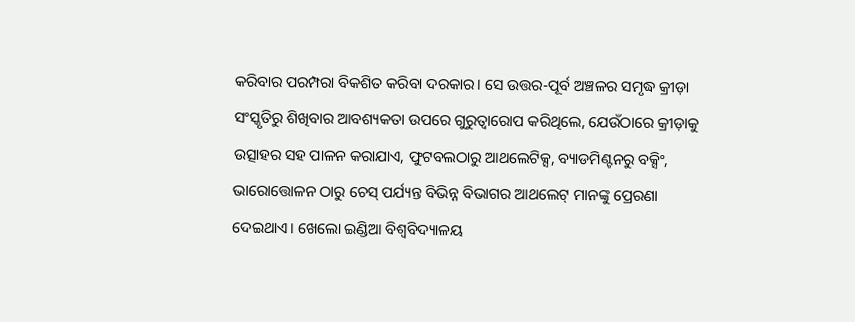କରିବାର ପରମ୍ପରା ବିକଶିତ କରିବା ଦରକାର। ସେ ଉତ୍ତର-ପୂର୍ବ ଅଞ୍ଚଳର ସମୃଦ୍ଧ କ୍ରୀଡ଼ା ସଂସ୍କୃତିରୁ ଶିଖିବାର ଆବଶ୍ୟକତା ଉପରେ ଗୁରୁତ୍ୱାରୋପ କରିଥିଲେ, ଯେଉଁଠାରେ କ୍ରୀଡ଼ାକୁ ଉତ୍ସାହର ସହ ପାଳନ କରାଯାଏ, ଫୁଟବଲଠାରୁ ଆଥଲେଟିକ୍ସ, ବ୍ୟାଡମିଣ୍ଟନରୁ ବକ୍ସିଂ, ଭାରୋତ୍ତୋଳନ ଠାରୁ ଚେସ୍ ପର୍ଯ୍ୟନ୍ତ ବିଭିନ୍ନ ବିଭାଗର ଆଥଲେଟ୍ ମାନଙ୍କୁ ପ୍ରେରଣା ଦେଇଥାଏ। ଖେଲୋ ଇଣ୍ଡିଆ ବିଶ୍ୱବିଦ୍ୟାଳୟ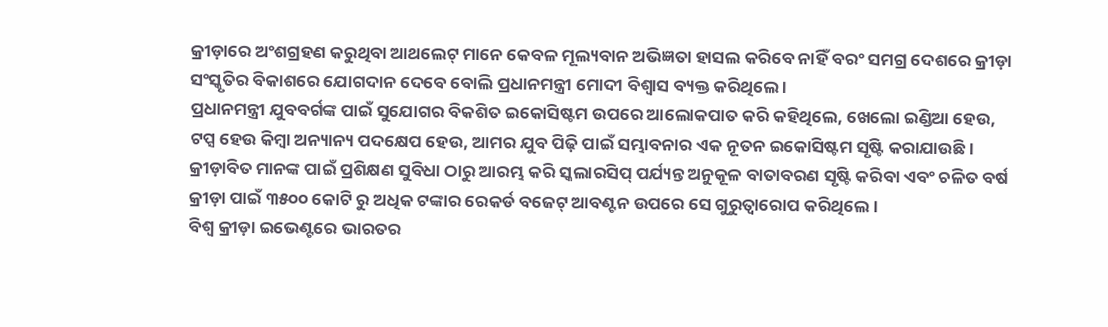କ୍ରୀଡ଼ାରେ ଅଂଶଗ୍ରହଣ କରୁଥିବା ଆଥଲେଟ୍ ମାନେ କେବଳ ମୂଲ୍ୟବାନ ଅଭିଜ୍ଞତା ହାସଲ କରିବେ ନାହିଁ ବରଂ ସମଗ୍ର ଦେଶରେ କ୍ରୀଡ଼ା ସଂସ୍କୃତିର ବିକାଶରେ ଯୋଗଦାନ ଦେବେ ବୋଲି ପ୍ରଧାନମନ୍ତ୍ରୀ ମୋଦୀ ବିଶ୍ୱାସ ବ୍ୟକ୍ତ କରିଥିଲେ ।
ପ୍ରଧାନମନ୍ତ୍ରୀ ଯୁବବର୍ଗଙ୍କ ପାଇଁ ସୁଯୋଗର ବିକଶିତ ଇକୋସିଷ୍ଟମ ଉପରେ ଆଲୋକପାତ କରି କହିଥିଲେ, ଖେଲୋ ଇଣ୍ଡିଆ ହେଉ, ଟପ୍ସ ହେଉ କିମ୍ବା ଅନ୍ୟାନ୍ୟ ପଦକ୍ଷେପ ହେଉ, ଆମର ଯୁବ ପିଢ଼ି ପାଇଁ ସମ୍ଭାବନାର ଏକ ନୂତନ ଇକୋସିଷ୍ଟମ ସୃଷ୍ଟି କରାଯାଉଛି । କ୍ରୀଡ଼ାବିତ ମାନଙ୍କ ପାଇଁ ପ୍ରଶିକ୍ଷଣ ସୁବିଧା ଠାରୁ ଆରମ୍ଭ କରି ସ୍କଲାରସିପ୍ ପର୍ଯ୍ୟନ୍ତ ଅନୁକୂଳ ବାତାବରଣ ସୃଷ୍ଟି କରିବା ଏବଂ ଚଳିତ ବର୍ଷ କ୍ରୀଡ଼ା ପାଇଁ ୩୫୦୦ କୋଟି ରୁ ଅଧିକ ଟଙ୍କାର ରେକର୍ଡ ବଜେଟ୍ ଆବଣ୍ଟନ ଉପରେ ସେ ଗୁରୁତ୍ୱାରୋପ କରିଥିଲେ।
ବିଶ୍ୱ କ୍ରୀଡ଼ା ଇଭେଣ୍ଟରେ ଭାରତର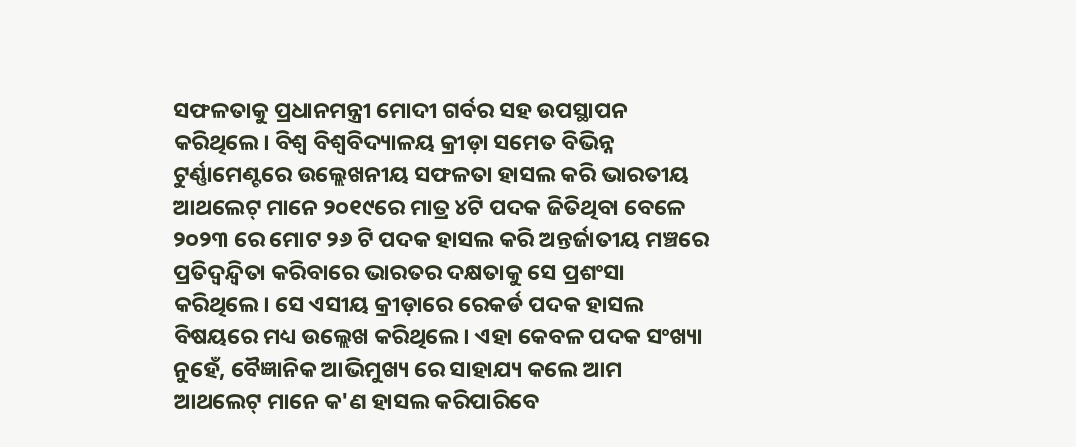ସଫଳତାକୁ ପ୍ରଧାନମନ୍ତ୍ରୀ ମୋଦୀ ଗର୍ବର ସହ ଉପସ୍ଥାପନ କରିଥିଲେ। ବିଶ୍ୱ ବିଶ୍ୱବିଦ୍ୟାଳୟ କ୍ରୀଡ଼ା ସମେତ ବିଭିନ୍ନ ଟୁର୍ଣ୍ଣାମେଣ୍ଟରେ ଉଲ୍ଲେଖନୀୟ ସଫଳତା ହାସଲ କରି ଭାରତୀୟ ଆଥଲେଟ୍ ମାନେ ୨୦୧୯ରେ ମାତ୍ର ୪ଟି ପଦକ ଜିତିଥିବା ବେଳେ ୨୦୨୩ ରେ ମୋଟ ୨୬ ଟି ପଦକ ହାସଲ କରି ଅନ୍ତର୍ଜାତୀୟ ମଞ୍ଚରେ ପ୍ରତିଦ୍ୱନ୍ଦ୍ୱିତା କରିବାରେ ଭାରତର ଦକ୍ଷତାକୁ ସେ ପ୍ରଶଂସା କରିଥିଲେ। ସେ ଏସୀୟ କ୍ରୀଡ଼ାରେ ରେକର୍ଡ ପଦକ ହାସଲ ବିଷୟରେ ମଧ୍ୟ ଉଲ୍ଲେଖ କରିଥିଲେ। ଏହା କେବଳ ପଦକ ସଂଖ୍ୟା ନୁହେଁ, ବୈଜ୍ଞାନିକ ଆଭିମୁଖ୍ୟ ରେ ସାହାଯ୍ୟ କଲେ ଆମ ଆଥଲେଟ୍ ମାନେ କ'ଣ ହାସଲ କରିପାରିବେ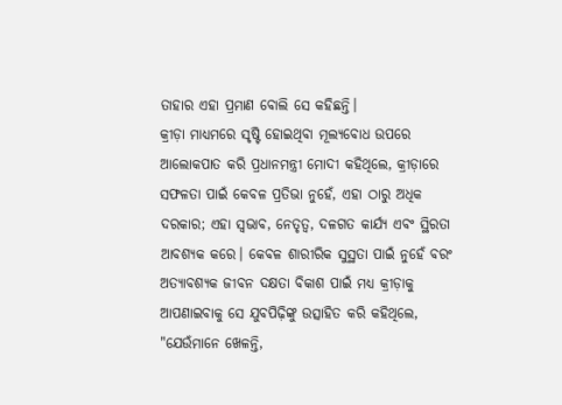ତାହାର ଏହା ପ୍ରମାଣ ବୋଲି ସେ କହିଛନ୍ତି।
କ୍ରୀଡ଼ା ମାଧ୍ୟମରେ ସୃଷ୍ଟି ହୋଇଥିବା ମୂଲ୍ୟବୋଧ ଉପରେ ଆଲୋକପାତ କରି ପ୍ରଧାନମନ୍ତ୍ରୀ ମୋଦୀ କହିଥିଲେ, କ୍ରୀଡ଼ାରେ ସଫଳତା ପାଇଁ କେବଳ ପ୍ରତିଭା ନୁହେଁ, ଏହା ଠାରୁ ଅଧିକ ଦରକାର; ଏହା ସ୍ୱଭାବ, ନେତୃତ୍ୱ, ଦଳଗତ କାର୍ଯ୍ୟ ଏବଂ ସ୍ଥିରତା ଆବଶ୍ୟକ କରେ। କେବଳ ଶାରୀରିକ ସୁସ୍ଥତା ପାଇଁ ନୁହେଁ ବରଂ ଅତ୍ୟାବଶ୍ୟକ ଜୀବନ ଦକ୍ଷତା ବିକାଶ ପାଇଁ ମଧ୍ୟ କ୍ରୀଡ଼ାକୁ ଆପଣାଇବାକୁ ସେ ଯୁବପିଢ଼ିଙ୍କୁ ଉତ୍ସାହିତ କରି କହିଥିଲେ, "ଯେଉଁମାନେ ଖେଳନ୍ତି,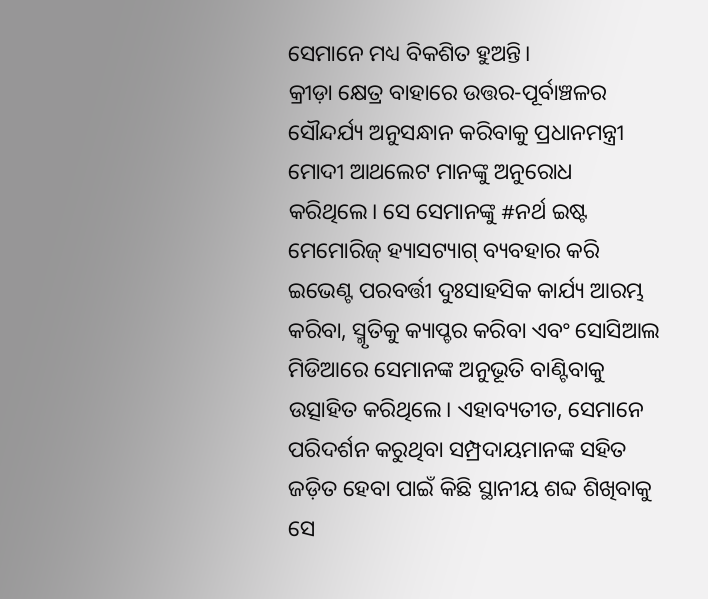ସେମାନେ ମଧ୍ୟ ବିକଶିତ ହୁଅନ୍ତି।
କ୍ରୀଡ଼ା କ୍ଷେତ୍ର ବାହାରେ ଉତ୍ତର-ପୂର୍ବାଞ୍ଚଳର ସୌନ୍ଦର୍ଯ୍ୟ ଅନୁସନ୍ଧାନ କରିବାକୁ ପ୍ରଧାନମନ୍ତ୍ରୀ ମୋଦୀ ଆଥଲେଟ ମାନଙ୍କୁ ଅନୁରୋଧ କରିଥିଲେ। ସେ ସେମାନଙ୍କୁ #ନର୍ଥ ଇଷ୍ଟ ମେମୋରିଜ୍ ହ୍ୟାସଟ୍ୟାଗ୍ ବ୍ୟବହାର କରି ଇଭେଣ୍ଟ ପରବର୍ତ୍ତୀ ଦୁଃସାହସିକ କାର୍ଯ୍ୟ ଆରମ୍ଭ କରିବା, ସ୍ମୃତିକୁ କ୍ୟାପ୍ଚର କରିବା ଏବଂ ସୋସିଆଲ ମିଡିଆରେ ସେମାନଙ୍କ ଅନୁଭୂତି ବାଣ୍ଟିବାକୁ ଉତ୍ସାହିତ କରିଥିଲେ। ଏହାବ୍ୟତୀତ, ସେମାନେ ପରିଦର୍ଶନ କରୁଥିବା ସମ୍ପ୍ରଦାୟମାନଙ୍କ ସହିତ ଜଡ଼ିତ ହେବା ପାଇଁ କିଛି ସ୍ଥାନୀୟ ଶବ୍ଦ ଶିଖିବାକୁ ସେ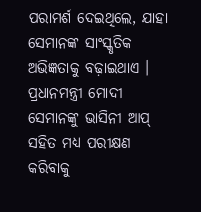ପରାମର୍ଶ ଦେଇଥିଲେ, ଯାହା ସେମାନଙ୍କ ସାଂସ୍କୃତିକ ଅଭିଜ୍ଞତାକୁ ବଢ଼ାଇଥାଏ । ପ୍ରଧାନମନ୍ତ୍ରୀ ମୋଦୀ ସେମାନଙ୍କୁ ଭାସିନୀ ଆପ୍ ସହିତ ମଧ୍ୟ ପରୀକ୍ଷଣ କରିବାକୁ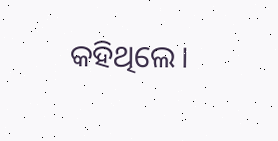କହିଥିଲେ।